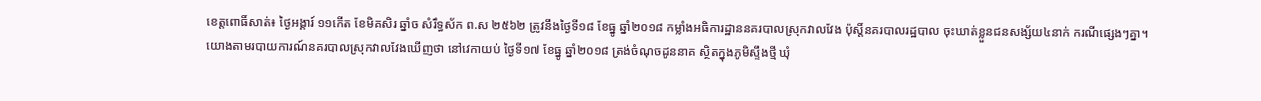ខេត្តពោធិ៍សាត់៖ ថ្ងៃអង្គារ៍ ១១កើត ខែមិគសិរ ឆ្នាំច សំរឹទ្ធស័ក ព.ស ២៥៦២ ត្រូវនឹងថ្ងៃទី១៨ ខែធ្នូ ឆ្នាំ២០១៨ កម្លាំងអធិការដ្ឋាននគរបាលស្រុកវាលវែង ប៉ុស្តិ៍នគរបាលរដ្ឋបាល ចុះឃាត់ខ្លួនជនសង្ស័យ៤នាក់ ករណីផ្សេងៗគ្នា។
យោងតាមរបាយការណ៍នគរបាលស្រុកវាលវែងឃើញថា នៅវេកាយប់ ថ្ងៃទី១៧ ខែធ្នូ ឆ្នាំ២០១៨ ត្រង់ចំណុចដូននាគ ស្ថិតក្នុងភូមិស្ទឹងថ្មី ឃុំ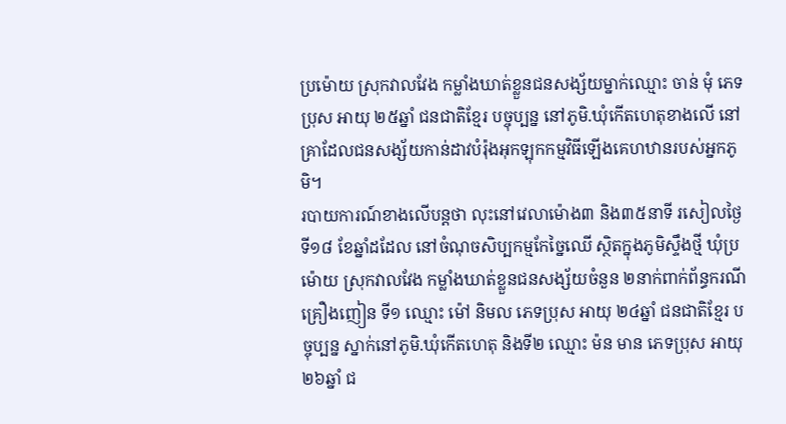ប្រម៉ោយ ស្រុកវាលវែង កម្លាំងឃាត់ខ្លួនជនសង្ស័យម្នាក់ឈ្មោះ ចាន់ មុំ ភេទប្រុស អាយុ ២៥ឆ្នាំ ជនជាតិខ្មែរ បច្ចុប្បន្ន នៅភូមិ.ឃុំកើតហេតុខាងលើ នៅគ្រាដែលជនសង្ស័យកាន់ដាវបំរ៉ុងអុកឡុកកម្មវិធីឡើងគេហឋានរបស់អ្នកភូមិ។
របាយការណ៍ខាងលើបន្តថា លុះនៅវេលាម៉ោង៣ និង៣៥នាទី រសៀលថ្ងៃទី១៨ ខែឆ្នាំដដែល នៅចំណុចសិប្បកម្មកែច្នៃឈើ ស្ថិតក្នុងភូមិស្ទឹងថ្មី ឃុំប្រម៉ោយ ស្រុកវាលវែង កម្លាំងឃាត់ខ្លួនជនសង្ស័យចំនួន ២នាក់ពាក់ព័ន្ធករណីគ្រឿងញៀន ទី១ ឈ្មោះ ម៉ៅ និមល ភេទប្រុស អាយុ ២៤ឆ្នាំ ជនជាតិខ្មែរ បច្ចុប្បន្ន ស្នាក់នៅភូមិ.ឃុំកើតហេតុ និងទី២ ឈ្មោះ ម៉ន មាន ភេទប្រុស អាយុ ២៦ឆ្នាំ ជ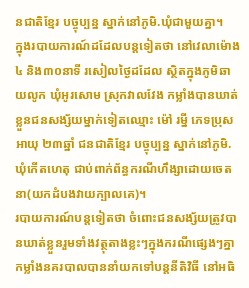នជាតិខ្មែរ បច្ចុប្បន្ន ស្នាក់នៅភូមិ.ឃុំជាមួយគ្នា។
ក្នុងរបាយការណ៍ដដែលបន្តទៀតថា នៅវេលាម៉ោង៤ និង៣០នាទី រសៀលថ្ងៃដដែល ស្ថិតក្នុងភូមិឆាយលូក ឃុំអូរសោម ស្រុកវាលវែង កម្លាំងបានឃាត់ខ្លួនជនសង្ស័យម្នាក់ទៀតឈ្មោះ ម៉ៅ រម្នី ភេទប្រុស អាយុ ២៣ឆ្នាំ ជនជាតិខ្មែរ បច្ចុប្បន្ន ស្នាក់នៅភូមិ.ឃុំកើតហេតុ ជាប់ពាក់ព័ន្ធករណីហឹង្សាដោយចេតនា(យកដំបងវាយក្បាលគេ)។
របាយការណ៍បន្តទៀតថា ចំពោះជនសង្ស័យត្រូវបានឃាត់ខ្លួនរួមទាំងវត្ថុតាងខ្លះៗក្នុងករណីផ្សេងៗគ្នា កម្លាំងនគរបាលបាននាំយកទៅបន្តនីតិវិធី នៅអធិ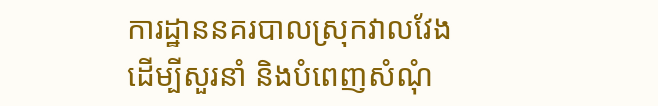ការដ្ឋាននគរបាលស្រុកវាលវែង ដើម្បីសួរនាំ និងបំពេញសំណុំ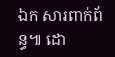ឯក សារពាក់ព័ន្ធ៕ ដោ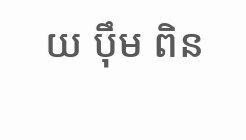យ បុឹម ពិន